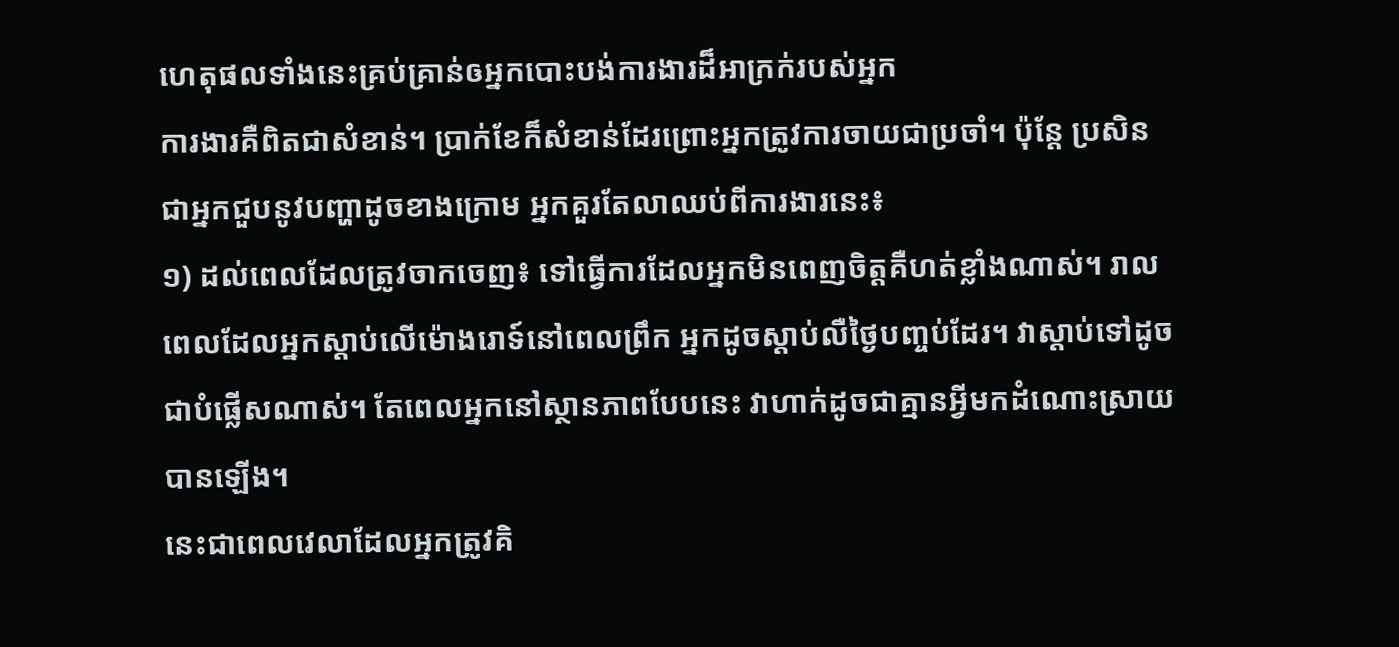ហេតុផលទាំងនេះគ្រប់គ្រាន់ឲអ្នកបោះបង់ការងារដ៏អាក្រក់របស់អ្នក
ការងារគឺពិតជាសំខាន់។ ប្រាក់ខែក៏សំខាន់ដែរព្រោះអ្នកត្រូវការចាយជាប្រចាំ។ ប៉ុន្តែ ប្រសិនជាអ្នកជួបនូវបញ្ហាដូចខាងក្រោម អ្នកគួរតែលាឈប់ពីការងារនេះ៖
១) ដល់ពេលដែលត្រូវចាកចេញ៖ ទៅធ្វើការដែលអ្នកមិនពេញចិត្តគឺហត់ខ្លាំងណាស់។ រាលពេលដែលអ្នកស្ដាប់លើម៉ោងរោទ៍នៅពេលព្រឹក អ្នកដូចស្តាប់លឺថ្ងៃបញ្ចប់ដែរ។ វាស្តាប់ទៅដូចជាបំផ្លើសណាស់។ តែពេលអ្នកនៅស្ថានភាពបែបនេះ វាហាក់ដូចជាគ្មានអ្វីមកដំណោះស្រាយបានឡើង។
នេះជាពេលវេលាដែលអ្នកត្រូវគិ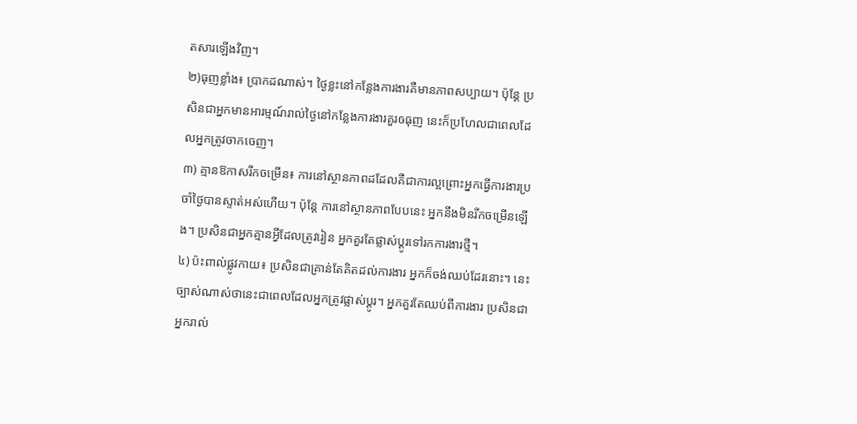តសារឡើងវិញ។
២)ធុញខ្លាំង៖ ប្រាកដណាស់។ ថ្ងៃខ្លះនៅកន្លែងការងារគឺមានភាពសប្បាយ។ ប៉ុន្តែ ប្រសិនជាអ្នកមានអារម្មណ៍រាល់ថ្ងៃនៅកន្លែងការងារគួរឲធុញ នេះក៏ប្រហែលជាពេលដែលអ្នកត្រូវចាកចេញ។
៣) គ្មានឱកាសរីកចម្រើន៖ ការនៅស្ថានភាពដដែលគឺជាការល្អព្រោះអ្នកធ្វើការងារប្រចាំថ្ងៃបានស្ទាត់អស់ហើយ។ ប៉ុន្តែ ការនៅស្ថានភាពបែបនេះ អ្នកនឹងមិនរីកចម្រើនឡើង។ ប្រសិនជាអ្នកគ្មានអ្វីដែលត្រូវរៀន អ្នកគួរតែផ្លាស់ប្តូរទៅរកការងារថ្មី។
៤) ប៉ះពាល់ផ្លូវកាយ៖ ប្រសិនជាគ្រាន់តែគិតដល់ការងារ អ្នកក៏ចង់ឈប់ដែរនោះ។ នេះច្បាស់ណាស់ថានេះជាពេលដែលអ្នកត្រូវផ្លាស់ប្តូរ។ អ្នកគួរតែឈប់ពីការងារ ប្រសិនជាអ្នករាល់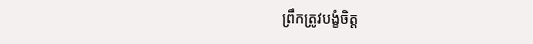ព្រឹកត្រូវបង្ខំចិត្ត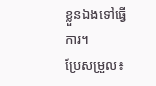ខ្លួនឯងទៅធ្វើការ។
ប្រែសម្រួល៖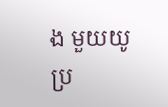ង មួយយូ
ប្រ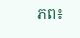ភព៖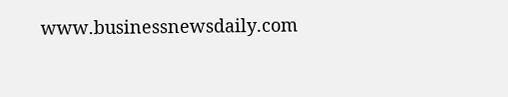www.businessnewsdaily.com